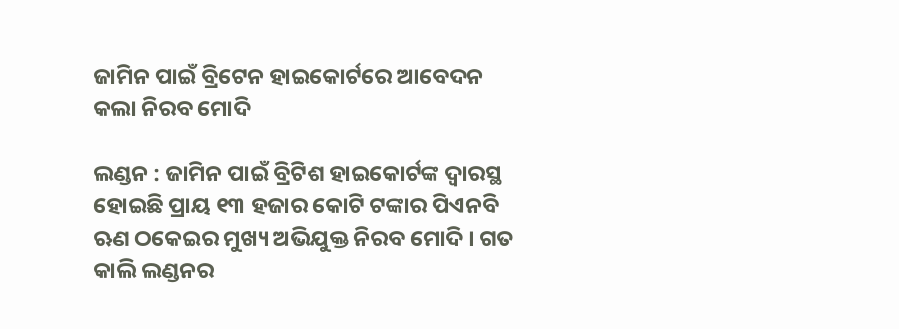ଜାମିନ ପାଇଁ ବ୍ରିଟେନ ହାଇକୋର୍ଟରେ ଆବେଦନ କଲା ନିରବ ମୋଦି

ଲଣ୍ଡନ : ଜାମିନ ପାଇଁ ବ୍ରିଟିଶ ହାଇକୋର୍ଟଙ୍କ ଦ୍ୱାରସ୍ଥ ହୋଇଛି ପ୍ରାୟ ୧୩ ହଜାର କୋଟି ଟଙ୍କାର ପିଏନବି ଋଣ ଠକେଇର ମୁଖ୍ୟ ଅଭିଯୁକ୍ତ ନିରବ ମୋଦି । ଗତ କାଲି ଲଣ୍ଡନର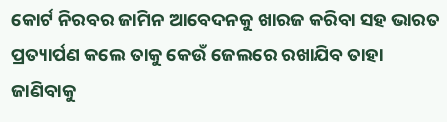କୋର୍ଟ ନିରବର ଜାମିନ ଆବେଦନକୁ ଖାରଜ କରିବା ସହ ଭାରତ ପ୍ରତ୍ୟାର୍ପଣ କଲେ ତାକୁ କେଉଁ ଜେଲରେ ରଖାଯିବ ତାହା ଜାଣିବାକୁ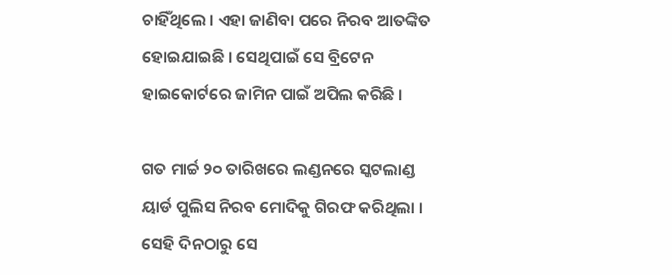ଚାହିଁଥିଲେ । ଏହା ଜାଣିବା ପରେ ନିରବ ଆତଙ୍କିତ ହୋଇଯାଇଛି । ସେଥିପାଇଁ ସେ ବ୍ରିଟେନ ହାଇକୋର୍ଟରେ ଜାମିନ ପାଇଁ ଅପିଲ କରିଛି ।

ଗତ ମାର୍ଚ୍ଚ ୨୦ ତାରିଖରେ ଲଣ୍ଡନରେ ସ୍କଟଲାଣ୍ଡ ୟାର୍ଡ ପୁଲିସ ନିରବ ମୋଦିକୁ ଗିରଫ କରିଥିଲା । ସେହି ଦିନଠାରୁ ସେ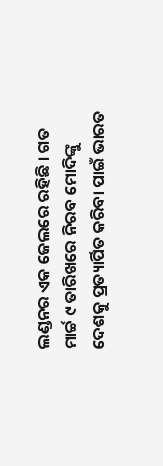ଲଣ୍ଡନର ଏକ ଜେଲରେ ରହିଛି । ଗତ ମାର୍ଚ୍ଚ ୯ ତାରିଖରେ ନିରବ ମୋଦିଙ୍କୁ ଦେଶକୁ ପ୍ରତ୍ୟାର୍ପିତ କରିବା ପାଇଁ ଭାରତ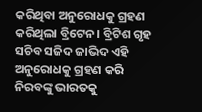କରିଥିବା ଅନୁରୋଧକୁ ଗ୍ରହଣ କରିଥିଲା ବ୍ରିଟେନ। ବ୍ରିଟିଶ ଗୃହ ସଚିବ ସଜିଦ ଜାଭିଦ ଏହି ଅନୁରୋଧକୁ ଗ୍ରହଣ କରି ନିରବଙ୍କୁ ଭାରତକୁ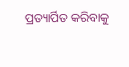ପ୍ରତ୍ୟାର୍ପିତ କରିବାକୁ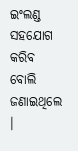ଇଂଲଣ୍ଡ ସହଯୋଗ କରିବ ବୋଲି ଜଣାଇଥିଲେ ।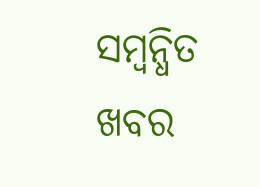ସମ୍ବନ୍ଧିତ ଖବର